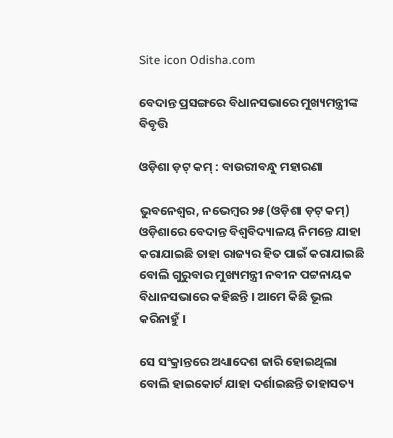Site icon Odisha.com

ବେଦାନ୍ତ ପ୍ରସଙ୍ଗରେ ବିଧାନସଭାରେ ମୁଖ୍ୟମନ୍ତ୍ରୀଙ୍କ ବିବୃତ୍ତି

ଓଡ଼ିଶା ଡ଼ଟ୍ କମ୍ : ବାଉରୀବନ୍ଧୁ ମହାରଣା

ଭୁବନେଶ୍ୱର, ନଭେମ୍ବର ୨୫(ଓଡ଼ିଶା ଡ଼ଟ୍ କମ୍) ଓଡ଼ିଶାରେ ବେଦାନ୍ତ ବିଶ୍ୱବିଦ୍ୟାଳୟ ନିମନ୍ତେ ଯାହା କରାଯାଇଛି ତାହା ରାଜ୍ୟର ହିତ ପାଇଁ କରାଯାଇଛି ବୋଲି ଗୁରୁବାର ମୁଖ୍ୟମନ୍ତ୍ରୀ ନବୀନ ପଟ୍ଟନାୟକ ବିଧାନସଭାରେ କହିଛନ୍ତି । ଆମେ କିଛି ଭୂଲ କରିନାହୁଁ ।

ସେ ସଂକ୍ରାନ୍ତରେ ଅଧ୍ୟାଦେଶ ଜାରି ହୋଇଥିଲା ବୋଲି ହାଇକୋର୍ଟ ଯାହା ଦର୍ଶାଇଛନ୍ତି ତାହାସତ୍ୟ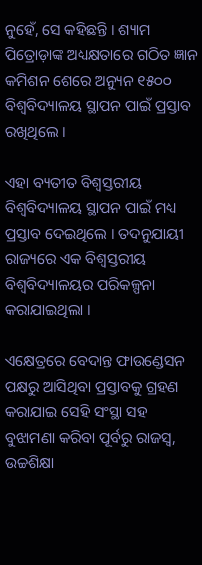ନୁହେଁ, ସେ କହିଛନ୍ତି । ଶ୍ୟାମ ପିତ୍ରୋଡ଼ାଙ୍କ ଅଧ୍ୟକ୍ଷତାରେ ଗଠିତ ଜ୍ଞାନ କମିଶନ ଶେରେ ଅନ୍ୟୁନ ୧୫୦୦ ବିଶ୍ୱବିଦ୍ୟାଳୟ ସ୍ଥାପନ ପାଇଁ ପ୍ରସ୍ତାବ ରଖିଥିଲେ ।

ଏହା ବ୍ୟତୀତ ବିଶ୍ୱସ୍ତରୀୟ ବିଶ୍ୱବିଦ୍ୟାଳୟ ସ୍ଥାପନ ପାଇଁ ମଧ୍ୟ ପ୍ରସ୍ତାବ ଦେଇଥିଲେ । ତଦନୁଯାୟୀ ରାଜ୍ୟରେ ଏକ ବିଶ୍ୱସ୍ତରୀୟ ବିଶ୍ୱବିଦ୍ୟାଳୟର ପରିକଳ୍ପନା କରାଯାଇଥିଲା ।

ଏକ୍ଷେତ୍ରରେ ବେଦାନ୍ତ ଫାଉଣ୍ଡେସନ ପକ୍ଷରୁ ଆସିଥିବା ପ୍ରସ୍ତାବକୁ ଗ୍ରହଣ କରାଯାଇ ସେହି ସଂସ୍ଥା ସହ ବୁଝାମଣା କରିବା ପୂର୍ବରୁ ରାଜସ୍ୱ, ଉଚ୍ଚଶିକ୍ଷା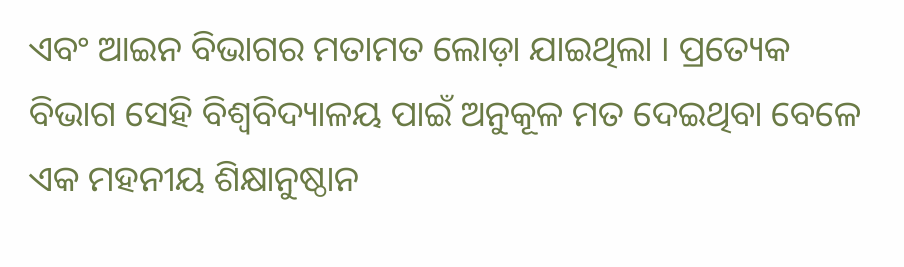ଏବଂ ଆଇନ ବିଭାଗର ମତାମତ ଲୋଡ଼ା ଯାଇଥିଲା । ପ୍ରତ୍ୟେକ ବିଭାଗ ସେହି ବିଶ୍ୱବିଦ୍ୟାଳୟ ପାଇଁ ଅନୁକୂଳ ମତ ଦେଇଥିବା ବେଳେ ଏକ ମହନୀୟ ଶିକ୍ଷାନୁଷ୍ଠାନ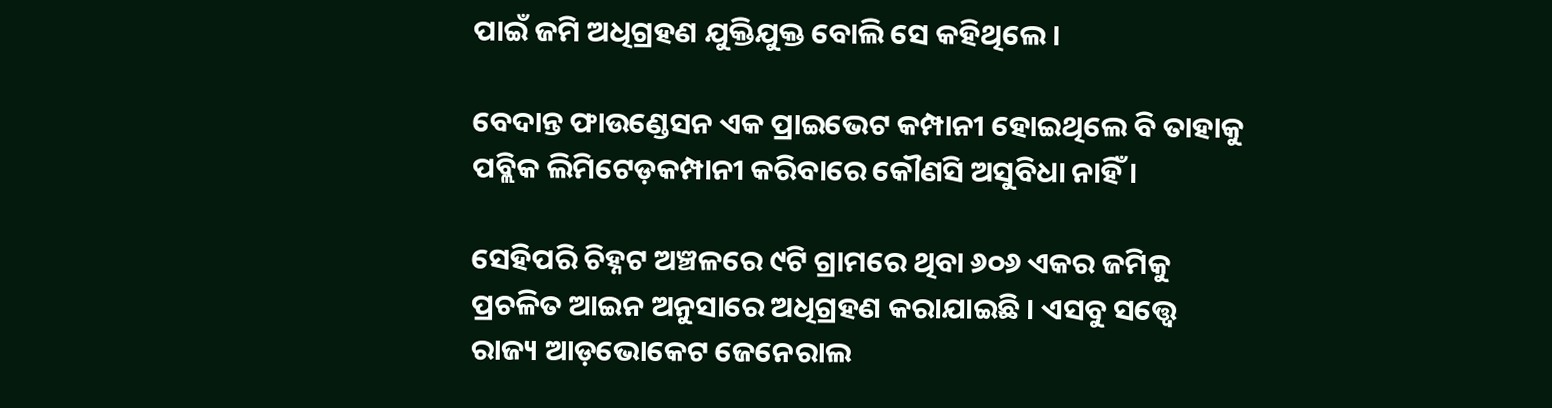ପାଇଁ ଜମି ଅଧିଗ୍ରହଣ ଯୁକ୍ତିଯୁକ୍ତ ବୋଲି ସେ କହିଥିଲେ ।

ବେଦାନ୍ତ ଫାଉଣ୍ଡେସନ ଏକ ପ୍ରାଇଭେଟ କମ୍ପାନୀ ହୋଇଥିଲେ ବି ତାହାକୁ ପବ୍ଲିକ ଲିମିଟେଡ଼କମ୍ପାନୀ କରିବାରେ କୌଣସି ଅସୁବିଧା ନାହିଁ ।

ସେହିପରି ଚିହ୍ନଟ ଅଞ୍ଚଳରେ ୯ଟି ଗ୍ରାମରେ ଥିବା ୬୦୬ ଏକର ଜମିକୁ ପ୍ରଚଳିତ ଆଇନ ଅନୁସାରେ ଅଧିଗ୍ରହଣ କରାଯାଇଛି । ଏସବୁ ସତ୍ତ୍ୱେ ରାଜ୍ୟ ଆଡ଼ଭୋକେଟ ଜେନେରାଲ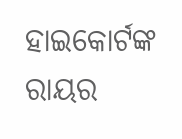ହାଇକୋର୍ଟଙ୍କ ରାୟର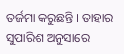ତର୍ଜମା କରୁଛନ୍ତି । ତାହାର ସୁପାରିଶ ଅନୁସାରେ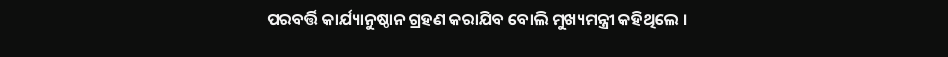ପରବର୍ତ୍ତି କାର୍ଯ୍ୟାନୁଷ୍ଠାନ ଗ୍ରହଣ କରାଯିବ ବୋଲି ମୁଖ୍ୟମନ୍ତ୍ରୀ କହିଥିଲେ ।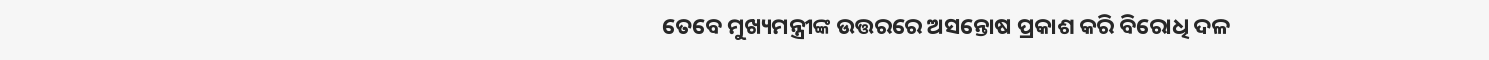ତେବେ ମୁଖ୍ୟମନ୍ତ୍ରୀଙ୍କ ଉତ୍ତରରେ ଅସନ୍ତୋଷ ପ୍ରକାଶ କରି ବିରୋଧି ଦଳ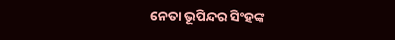ନେତା ଭୂପିନ୍ଦର ସିଂହଙ୍କ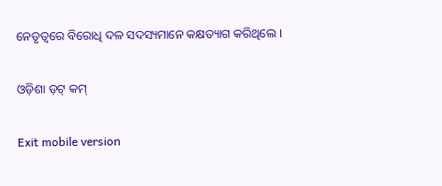ନେତୃତ୍ୱରେ ବିରୋଧି ଦଳ ସଦସ୍ୟମାନେ କକ୍ଷତ୍ୟାଗ କରିଥିଲେ ।

ଓଡ଼ିଶା ଡ଼ଟ୍ କମ୍

Exit mobile version